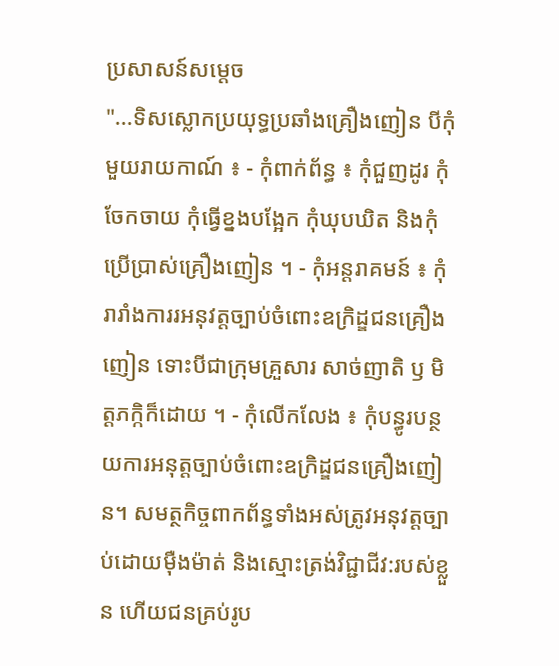ប្រសាសន៍សម្តេច
"...ទិសស្លោកប្រយុទ្ធប្រឆាំងគ្រឿងញៀន បីកុំ មួយរាយកាណ៍ ៖ - កុំពាក់ព័ន្ធ ៖ កុំជួញដូរ កុំចែកចាយ កុំធ្វើខ្នងបង្អែក កុំឃុបឃិត និងកុំប្រើប្រាស់គ្រឿងញៀន ។ - កុំអន្តរាគមន៍ ៖ កុំរារាំងការរអនុវត្តច្បាប់ចំពោះឧក្រិដ្ឌជនគ្រឿងញៀន ទោះបីជាក្រុមគ្រួសារ សាច់ញាតិ ឫ មិត្តភក្កិក៏ដោយ ។ - កុំលើកលែង ៖ កុំបន្ធូរបន្ថយការអនុត្តច្បាប់ចំពោះឧក្រិដ្ឌជនគ្រឿងញៀន។ សមត្ថកិច្ចពាកព័ន្ធទាំងអស់ត្រូវអនុវត្តច្បាប់ដោយមុឺងម៉ាត់ និងស្មោះត្រង់វិជ្ជាជីវ:របស់ខ្លួន ហើយជនគ្រប់រូប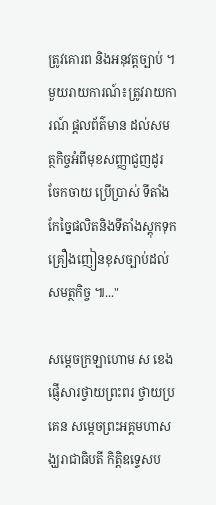ត្រូវគោរព និងអនុវត្តច្បាប់ ។ មួយរាយការណ៍៖ត្រូវរាយការណ៍ ផ្តលព័ត៌មាន ដល់សមត្ថកិច្ចអំពីមុខសញ្ញាជួញដូរ ចែកចាយ ប្រើប្រាស់ ទីតាំងកែច្នៃផលិតនិងទីតាំងស្តុកទុកគ្រឿងញៀនខុសច្បាប់ដល់សមត្ថកិច្ច ៕..."

សម្ដេចក្រឡាហោម ស ខេង ផ្ញើសារថ្វាយព្រះពរ ថ្វាយប្រគេន សម្ដេចព្រះអគ្គមហាសង្ឃរាជាធិបតី កិត្តិឧទ្ទេសប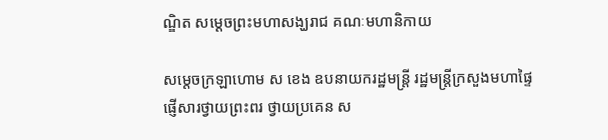ណ្ឌិត សម្ដេចព្រះមហាសង្ឃរាជ គណៈមហានិកាយ

សម្ដេចក្រឡាហោម ស ខេង ឧបនាយករដ្ឋមន្ត្រី រដ្ឋមន្ត្រីក្រសួងមហាផ្ទៃ ផ្ញើសារថ្វាយព្រះពរ ថ្វាយប្រគេន ស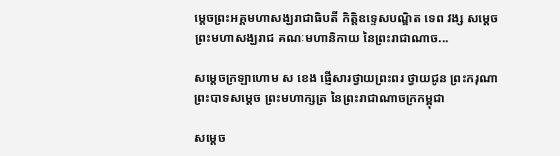ម្ដេចព្រះអគ្គមហាសង្ឃរាជាធិបតី កិត្តិឧទ្ទេសបណ្ឌិត ទេព វង្ស សម្ដេចព្រះមហាសង្ឃរាជ គណៈមហានិកាយ នៃព្រះរាជាណាច...

សម្ដេចក្រឡាហោម ស ខេង ផ្ញើសារថ្វាយព្រះពរ ថ្វាយជូន ព្រះករុណាព្រះបាទសម្ដេច ព្រះមហាក្សត្រ នៃព្រះរាជាណាចក្រកម្ពុជា

សម្ដេច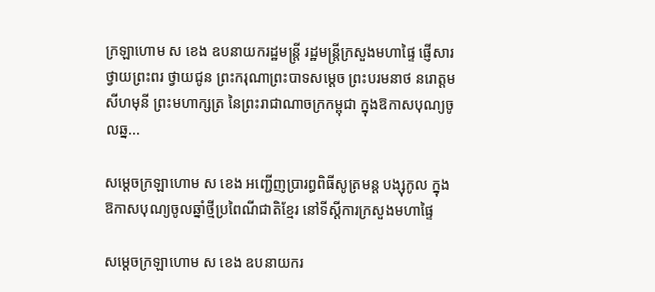ក្រឡាហោម ស ខេង ឧបនាយករដ្ឋមន្ត្រី រដ្ឋមន្ត្រីក្រសួងមហាផ្ទៃ ផ្ញើសារថ្វាយព្រះពរ ថ្វាយជូន ព្រះករុណាព្រះបាទសម្ដេច ព្រះបរមនាថ នរោត្តម សីហមុនី ព្រះមហាក្សត្រ នៃព្រះរាជាណាចក្រកម្ពុជា ក្នុងឱកាសបុណ្យចូលឆ្ន...

សម្ដេចក្រឡាហោម ស ខេង អញ្ជើញប្រារព្ធពិធីសូត្រមន្ត បង្សុកូល ក្នុងឱកាសបុណ្យចូលឆ្នាំថ្មីប្រពៃណីជាតិខ្មែរ នៅទីស្ដីការក្រសួងមហាផ្ទៃ

សម្ដេចក្រឡាហោម ស ខេង ឧបនាយករ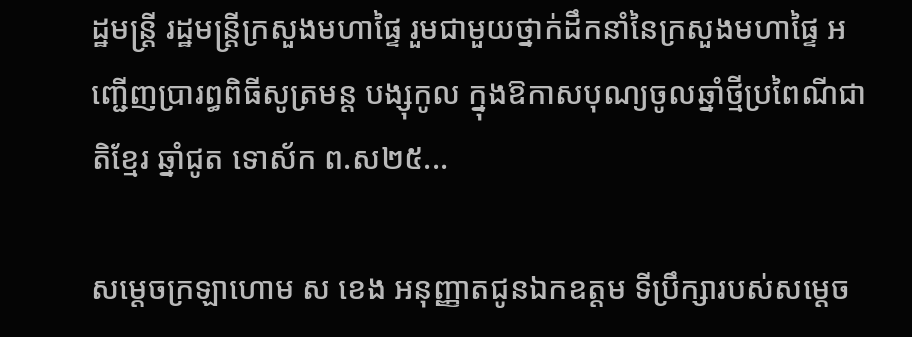ដ្ឋមន្ត្រី រដ្ឋមន្ត្រីក្រសួងមហាផ្ទៃ រួមជាមួយថ្នាក់ដឹកនាំនៃក្រសួងមហាផ្ទៃ អញ្ជើញប្រារព្ធពិធីសូត្រមន្ត បង្សុកូល ក្នុងឱកាសបុណ្យចូលឆ្នាំថ្មីប្រពៃណីជាតិខ្មែរ ឆ្នាំជូត ទោស័ក ព.ស២៥...

សម្ដេចក្រឡាហោម ស ខេង អនុញ្ញាតជូនឯកឧត្តម ទីប្រឹក្សារបស់សម្ដេច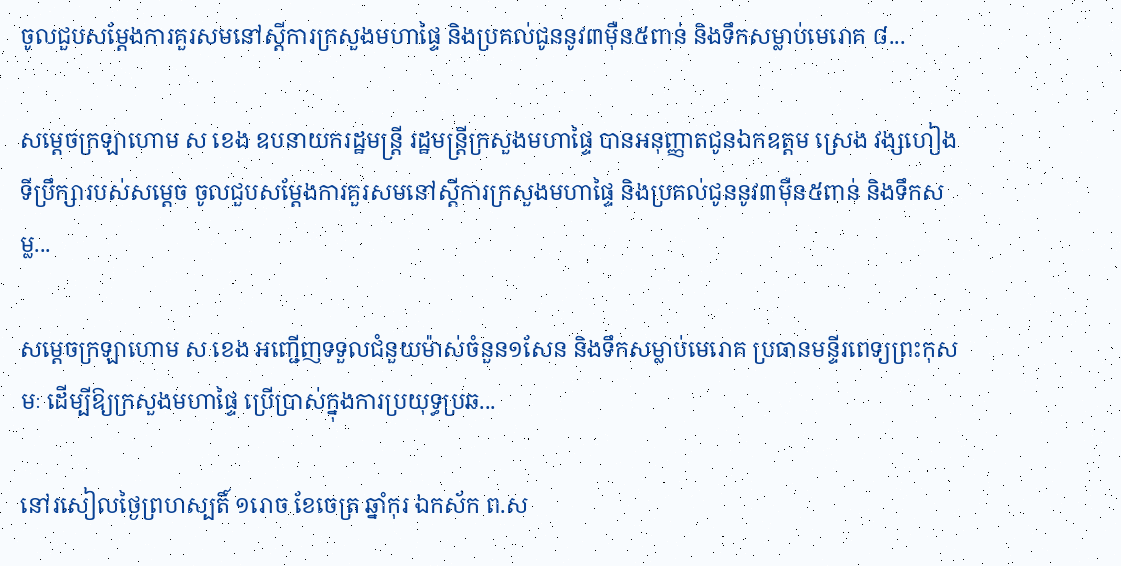ចូលជួបសម្ដែងការគួរសមនៅស្ដីការក្រសួងមហាផ្ទៃ និងប្រគល់ជូននូវ៣ម៉ឺន៥ពាន់ និងទឹកសម្លាប់មេរោគ ៨...

សម្ដេចក្រឡាហោម ស ខេង ឧបនាយករដ្ឋមន្ត្រី រដ្ឋមន្ត្រីក្រសួងមហាផ្ទៃ បានអនុញ្ញាតជូនឯកឧត្តម ស្រេង វង្សហៀង ទីប្រឹក្សារបស់សម្ដេច ចូលជួបសម្ដែងការគួរសមនៅស្ដីការក្រសួងមហាផ្ទៃ និងប្រគល់ជូននូវ៣ម៉ឺន៥ពាន់ និងទឹកសម្ល...

សម្ដេចក្រឡាហោម ស ខេង អញ្ជើញទទួលជំនួយម៉ាស់ចំនួន១សែន និងទឹកសម្លាប់មេរោគ ប្រធានមន្ទីរពេទ្យព្រះកុសមៈ ដើម្បីឱ្យក្រសួងមហាផ្ទៃ ប្រើប្រាស់ក្នុងការប្រយុទ្ធប្រឆ...

នៅរសៀលថ្ងៃព្រហស្បតិ៍ ១រោច ខែចេត្រ ឆ្នាំកុរ ឯកស័ក ព.ស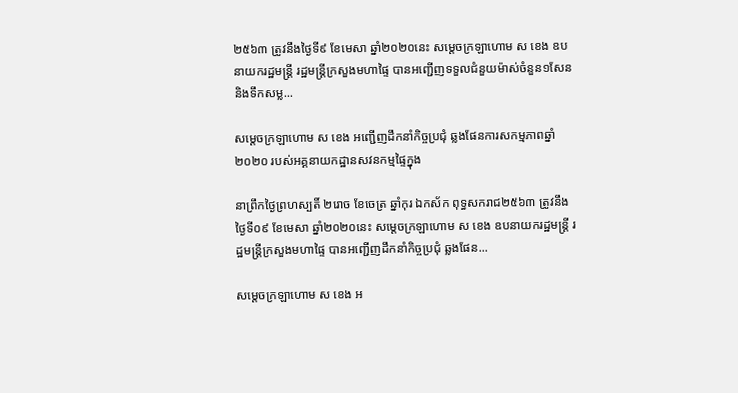២៥៦៣ ត្រូវនឹងថ្ងៃទី៩ ខែមេសា ឆ្នាំ២០២០នេះ សម្ដេចក្រឡាហោម ស ខេង ឧបនាយករដ្ឋមន្ត្រី រដ្ឋមន្ត្រីក្រសួងមហាផ្ទៃ បានអញ្ជើញទទួលជំនួយម៉ាស់ចំនួន១សែន និងទឹកសម្ល...

សម្តេចក្រឡាហោម ស ខេង អញ្ជើញដឹកនាំកិច្ចប្រជុំ ឆ្លងផែនការសកម្មភាពឆ្នាំ២០២០ របស់អគ្គនាយកដ្ឋានសវនកម្មផ្ទៃក្នុង

នាព្រឹកថ្ងៃព្រហស្បតិ៍ ២រោច ខែចេត្រ ឆ្នាំកុរ ឯកស័ក ពុទ្ធសករាជ២៥៦៣ ត្រូវនឹងថ្ងៃទី០៩ ខែមេសា ឆ្នាំ២០២០នេះ សម្តេចក្រឡាហោម ស ខេង ឧបនាយករដ្ឋមន្ត្រី រដ្ឋមន្ត្រីក្រសួងមហាផ្ទៃ បានអញ្ជើញដឹកនាំកិច្ចប្រជុំ ឆ្លងផែន...

សម្តេចក្រឡាហោម ស ខេង អ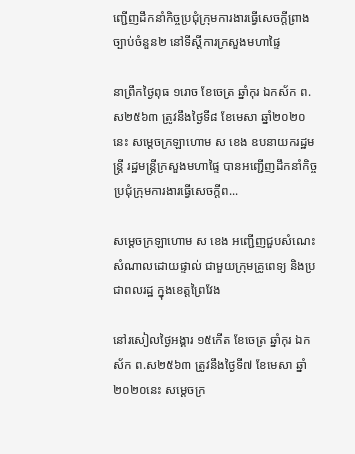ញ្ជើញដឹកនាំកិច្ចប្រជុំក្រុមការងារធ្វើសេចក្តីព្រាងច្បាប់ចំនួន២ នៅទីស្ដីការក្រសួងមហាផ្ទៃ

នាព្រឹកថ្ងៃពុធ ១រោច ខែចេត្រ ឆ្នាំកុរ ឯកស័ក ព.ស២៥៦៣ ត្រូវនឹងថ្ងៃទី៨ ខែមេសា ឆ្នាំ២០២០នេះ សម្តេចក្រឡាហោម ស ខេង ឧបនាយករដ្ឋមន្ត្រី រដ្ឋមន្ត្រីក្រសួងមហាផ្ទៃ បានអញ្ជើញដឹកនាំកិច្ចប្រជុំក្រុមការងារធ្វើសេចក្តីព...

សម្ដេចក្រឡាហោម ស ខេង អញ្ជើញជួបសំណេះសំណាលដោយផ្ទាល់ ជាមួយក្រុមគ្រូពេទ្យ និងប្រជាពលរដ្ឋ ក្នុងខេត្តព្រៃវែង

នៅរសៀលថ្ងៃអង្គារ ១៥កើត ខែចេត្រ ឆ្នាំកុរ ឯកស័ក ព.ស២៥៦៣ ត្រូវនឹងថ្ងៃទី៧ ខែមេសា ឆ្នាំ២០២០នេះ សម្ដេចក្រ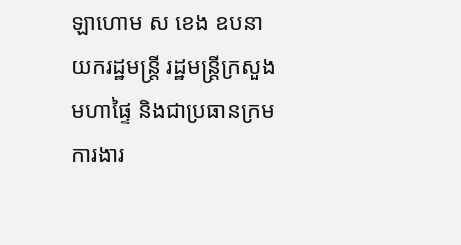ឡាហោម ស ខេង ឧបនាយករដ្ឋមន្ត្រី រដ្ឋមន្ត្រីក្រសួងមហាផ្ទៃ និងជាប្រធានក្រមការងារ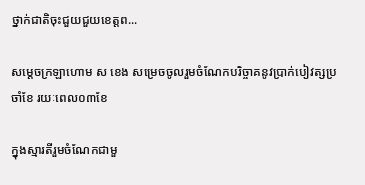ថ្នាក់ជាតិចុះជួយជួយខេត្តព...

សម្ដេចក្រឡាហោម ស ខេង សម្រេចចូលរួមចំណែកបរិច្ចាគនូវប្រាក់បៀវត្សប្រចាំខែ រយៈពេល០៣ខែ

ក្នុងស្មារតីរួមចំណែកជាមួ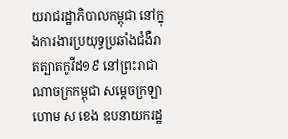យរាជរដ្ឋាភិបាលកម្ពុជា នៅក្នុងការងារប្រយុទ្ធប្រឆាំងជំងឺរាតត្បាតកូវីដ១៩ នៅព្រះរាជាណាចក្រកម្ពុជា សម្ដេចក្រឡាហោម ស ខេង ឧបនាយករដ្ឋ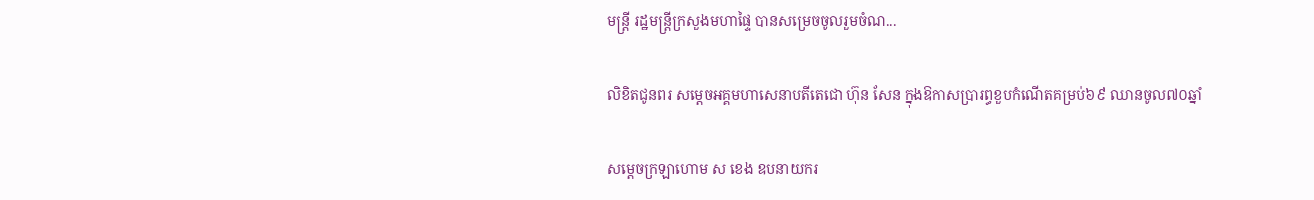មន្ត្រី រដ្ឋមន្ត្រីក្រសួងមហាផ្ទៃ បានសម្រេចចូលរួមចំណ...

លិខិតជូនពរ សម្តេចអគ្គមហាសេនាបតីតេជោ ហ៊ុន សែន ក្នុងឱកាសប្រារព្ធខួបកំណើតគម្រប់៦៩ ឈានចូល៧០ឆ្នាំ

សម្តេចក្រឡាហោម ស ខេង ឧបនាយករ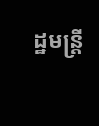ដ្ឋមន្ត្រី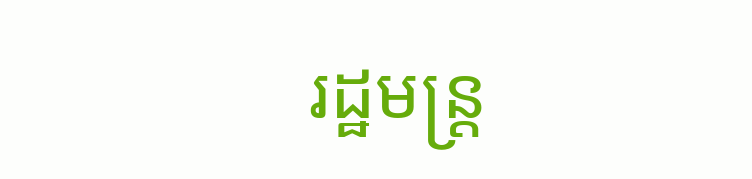រដ្ឋមន្ត្រ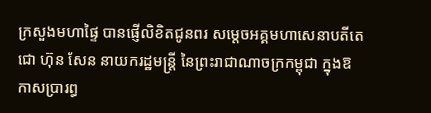ក្រសួងមហាផ្ទៃ បានផ្ញើលិខិតជូនពរ សម្តេចអគ្គមហាសេនាបតីតេជោ ហ៊ុន សែន នាយករដ្ឋមន្ត្រី នៃព្រះរាជាណាចក្រកម្ពុជា ក្នុងឱកាសប្រារព្ធ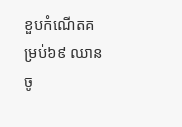ខួបកំណើតគម្រប់៦៩ ឈានចូ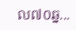ល៧០ឆ្ន...